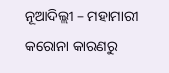ନୂଆଦିଲ୍ଲୀ – ମହାମାରୀ କରୋନା କାରଣରୁ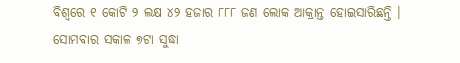ବିଶ୍ୱରେ ୧ କୋଟି ୨ ଲକ୍ଷ ୪୨ ହଜାର ୮୮୮ ଜଣ ଲୋକ ଆକ୍ରାନ୍ତ ହୋଇସାରିଛନ୍ତି । ସୋମବାର ସକାଳ ୭ଟା ସୁଦ୍ଧା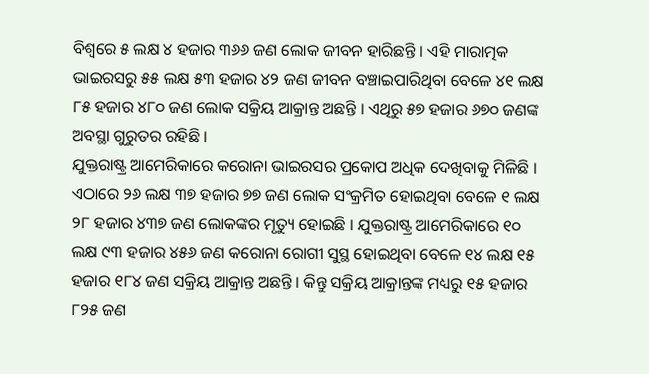ବିଶ୍ୱରେ ୫ ଲକ୍ଷ ୪ ହଜାର ୩୬୬ ଜଣ ଲୋକ ଜୀବନ ହାରିଛନ୍ତି । ଏହି ମାରାତ୍ମକ ଭାଇରସରୁ ୫୫ ଲକ୍ଷ ୫୩ ହଜାର ୪୨ ଜଣ ଜୀବନ ବଞ୍ଚାଇପାରିଥିବା ବେଳେ ୪୧ ଲକ୍ଷ ୮୫ ହଜାର ୪୮୦ ଜଣ ଲୋକ ସକ୍ରିୟ ଆକ୍ରାନ୍ତ ଅଛନ୍ତି । ଏଥିରୁ ୫୭ ହଜାର ୬୭୦ ଜଣଙ୍କ ଅବସ୍ଥା ଗୁରୁତର ରହିଛି ।
ଯୁକ୍ତରାଷ୍ଟ୍ର ଆମେରିକାରେ କରୋନା ଭାଇରସର ପ୍ରକୋପ ଅଧିକ ଦେଖିବାକୁ ମିଳିଛି । ଏଠାରେ ୨୬ ଲକ୍ଷ ୩୭ ହଜାର ୭୭ ଜଣ ଲୋକ ସଂକ୍ରମିତ ହୋଇଥିବା ବେଳେ ୧ ଲକ୍ଷ ୨୮ ହଜାର ୪୩୭ ଜଣ ଲୋକଙ୍କର ମୃତ୍ୟୁ ହୋଇଛି । ଯୁକ୍ତରାଷ୍ଟ୍ର ଆମେରିକାରେ ୧୦ ଲକ୍ଷ ୯୩ ହଜାର ୪୫୬ ଜଣ କରୋନା ରୋଗୀ ସୁସ୍ଥ ହୋଇଥିବା ବେଳେ ୧୪ ଲକ୍ଷ ୧୫ ହଜାର ୧୮୪ ଜଣ ସକ୍ରିୟ ଆକ୍ରାନ୍ତ ଅଛନ୍ତି । କିନ୍ତୁ ସକ୍ରିୟ ଆକ୍ରାନ୍ତଙ୍କ ମଧ୍ୟରୁ ୧୫ ହଜାର ୮୨୫ ଜଣ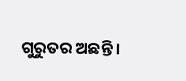ଗୁରୁତର ଅଛନ୍ତି ।